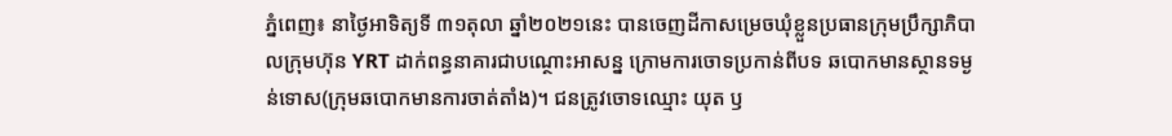ភ្នំពេញ៖ នាថ្ងៃអាទិត្យទី ៣១តុលា ឆ្នាំ២០២១នេះ បានចេញដីកាសម្រេចឃុំខ្លួនប្រធានក្រុមប្រឹក្សាភិបាលក្រុមហ៊ុន YRT ដាក់ពន្ធនាគារជាបណ្ថោះអាសន្ន ក្រោមការចោទប្រកាន់ពីបទ ឆបោកមានស្ថានទម្ងន់ទោស(ក្រុមឆបោកមានការចាត់តាំង)។ ជនត្រូវចោទឈ្មោះ យុត ឫ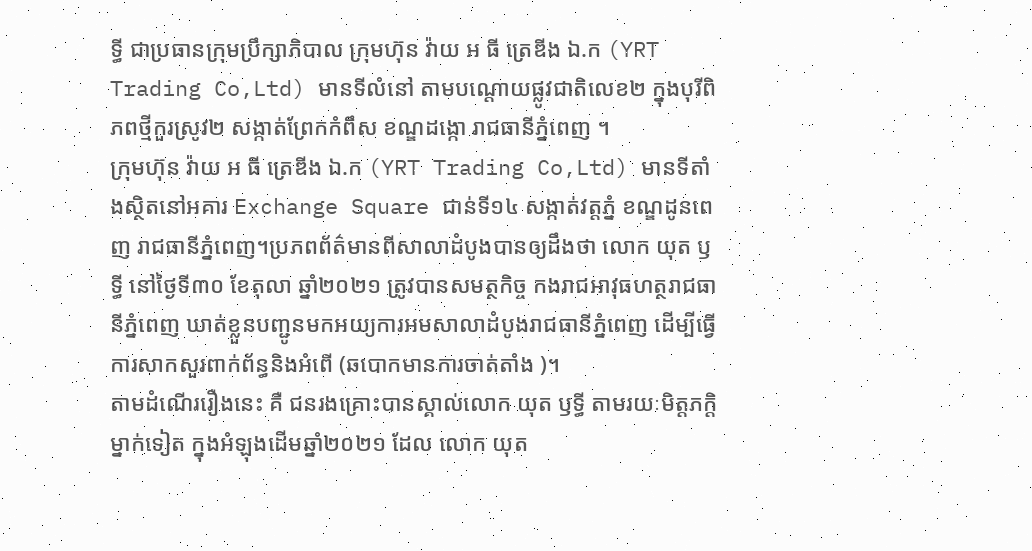ទ្ធី ជាប្រធានក្រុមប្រឹក្សាភិបាល ក្រុមហ៊ុន វ៉ាយ អ ធី ត្រេឌីង ឯ.ក (YRT Trading Co,Ltd) មានទីលំនៅ តាមបណ្តោយផ្លូវជាតិលេខ២ ក្នុងបុរីពិភពថ្មីកួរស្រូវ២ សង្កាត់ព្រែកកំពឹស ខណ្ឌដង្កោ រាជធានីភ្នំពេញ ។
ក្រុមហ៊ុន វ៉ាយ អ ធី ត្រេឌីង ឯ.ក (YRT Trading Co,Ltd) មានទីតាំងស្ថិតនៅអគារ Exchange Square ជាន់ទី១៤ សង្កាត់វត្តភ្នំ ខណ្ឌដូនពេញ រាជធានីភ្នំពេញ។ប្រភពព័ត៌មានពីសាលាដំបូងបានឲ្យដឹងថា លោក យុត ឫទ្ធី នៅថ្ងៃទី៣០ ខែតុលា ឆ្នាំ២០២១ ត្រូវបានសមត្ថកិច្ច កងរាជអាវុធហត្ថរាជធានីភ្នំពេញ ឃាត់ខ្លួនបញ្ជូនមកអយ្យការអមសាលាដំបូងរាជធានីភ្នំពេញ ដើម្បីធ្វើការសាកសួរពាក់ព័ន្ធនិងអំពើ (ឆបោកមានការចាត់តាំង )។
តាមដំណើររឿងនេះ គឺ ជនរងគ្រោះបានស្គាល់លោក យុត ឫទ្ធី តាមរយៈមិត្តភក្តិម្នាក់ទៀត ក្នុងអំឡុងដើមឆ្នាំ២០២១ ដែល លោក យុត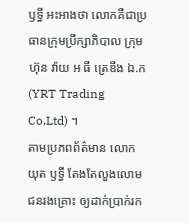ឫទ្ធី អះអាងថា លោកគឺជាប្រធានក្រុមប្រឹក្សាភិបាល ក្រុមហ៊ុន វ៉ាយ អ ធី ត្រេឌីង ឯ.ក (YRT Trading Co,Ltd) ។
តាមប្រភពព័ត៌មាន លោក យុត ឫទ្ធី តែងតែលួងលោមជនរងគ្រោះ ឲ្យដាក់ប្រាក់រក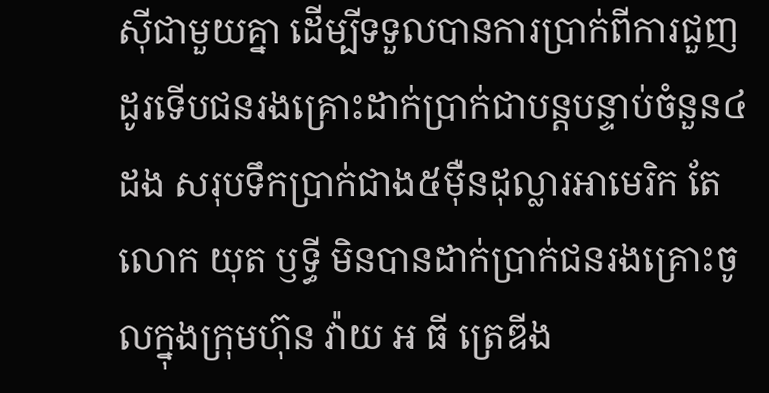ស៊ីជាមួយគ្នា ដើម្បីទទួលបានការប្រាក់ពីការជួញដូរទើបជនរងគ្រោះដាក់ប្រាក់ជាបន្តបន្ទាប់ចំនួន៤ដង សរុបទឹកប្រាក់ជាង៥ម៉ឺនដុល្លារអាមេរិក តែ លោក យុត ឫទ្ធី មិនបានដាក់ប្រាក់ជនរងគ្រោះចូលក្នុងក្រុមហ៊ុន វ៉ាយ អ ធី ត្រេឌីង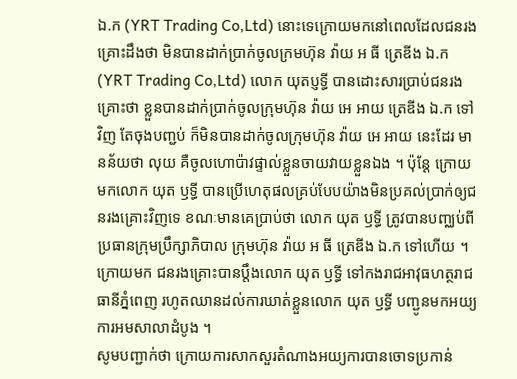ឯ.ក (YRT Trading Co,Ltd) នោះទេក្រោយមកនៅពេលដែលជនរងគ្រោះដឹងថា មិនបានដាក់ប្រាក់ចូលក្រមហ៊ុន វ៉ាយ អ ធី ត្រេឌីង ឯ.ក (YRT Trading Co,Ltd) លោក យុតប្ញទ្ធី បានដោះសារប្រាប់ជនរងគ្រោះថា ខ្លួនបានដាក់ប្រាក់ចូលក្រុមហ៊ុន វ៉ាយ អេ អាយ ត្រេឌីង ឯ.ក ទៅវិញ តែចុងបញ្ជប់ ក៏មិនបានដាក់ចូលក្រុមហ៊ុន វ៉ាយ អេ អាយ នេះដែរ មានន័យថា លុយ គឺចូលហោប៉ាវផ្ទាល់ខ្លួនចាយវាយខ្លួនឯង ។ ប៉ុន្តែ ក្រោយមកលោក យុត ឫទ្ធី បានប្រើហេតុផលគ្រប់បែបយ៉ាងមិនប្រគល់ប្រាក់ឲ្យជនរងគ្រោះវិញទេ ខណៈមានគេប្រាប់ថា លោក យុត ឫទ្ធី ត្រូវបានបញ្ឈប់ពីប្រធានក្រុមប្រឹក្សាភិបាល ក្រុមហ៊ុន វ៉ាយ អ ធី ត្រេឌីង ឯ.ក ទៅហើយ ។
ក្រោយមក ជនរងគ្រោះបានប្តឹងលោក យុត ឫទ្ធី ទៅកងរាជអាវុធហត្ថរាជធានីភ្នំពេញ រហូតឈានដល់ការឃាត់ខ្លួនលោក យុត ឫទ្ធី បញ្ជូនមកអយ្យការអមសាលាដំបូង ។
សូមបញ្ជាក់ថា ក្រោយការសាកសួរតំណាងអយ្យការបានចោទប្រកាន់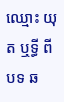ឈ្មោះ យុត ឬទ្ធី ពីបទ ឆ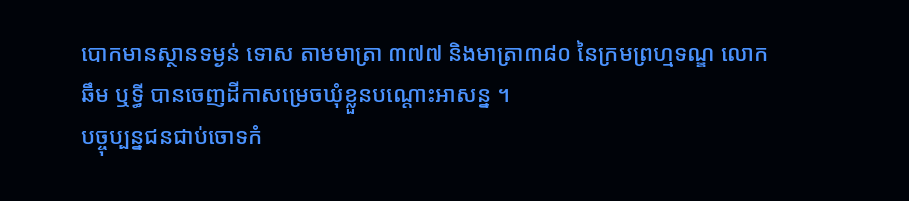បោកមានស្ថានទម្ងន់ ទោស តាមមាត្រា ៣៧៧ និងមាត្រា៣៨០ នៃក្រមព្រហ្មទណ្ឌ លោក ឆឹម ឬទ្ធី បានចេញដីកាសម្រេចឃុំខ្លួនបណ្ដោះអាសន្ន ។
បច្ចុប្បន្នជនជាប់ចោទកំ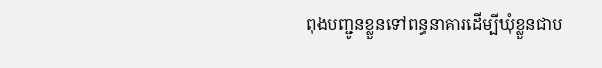ពុងបញ្ជូនខ្លួនទៅពន្ធនាគារដើម្បីឃុំខ្លួនជាប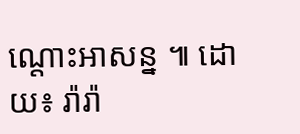ណ្តោះអាសន្ន ៕ ដោយ៖ រ៉ារ៉ា